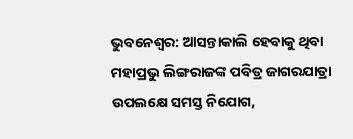ଭୁବନେଶ୍ୱର: ଆସନ୍ତାକାଲି ହେବାକୁ ଥିବା ମହାପ୍ରଭୁ ଲିଙ୍ଗରାଜଙ୍କ ପବିତ୍ର ଜାଗରଯାତ୍ରା ଉପଲକ୍ଷେ ସମସ୍ତ ନିଯୋଗ,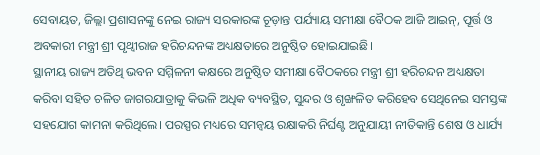ସେବାୟତ, ଜିଲ୍ଲା ପ୍ରଶାସନଙ୍କୁ ନେଇ ରାଜ୍ୟ ସରକାରଙ୍କ ଚୂଡ଼ାନ୍ତ ପର୍ଯ୍ୟାୟ ସମୀକ୍ଷା ବୈଠକ ଆଜି ଆଇନ୍, ପୂର୍ତ୍ତ ଓ ଅବକାରୀ ମନ୍ତ୍ରୀ ଶ୍ରୀ ପୃଥ୍ୱୀରାଜ ହରିଚନ୍ଦନଙ୍କ ଅଧ୍ୟକ୍ଷତାରେ ଅନୁଷ୍ଠିତ ହୋଇଯାଇଛି।
ସ୍ଥାନୀୟ ରାଜ୍ୟ ଅତିଥି ଭବନ ସମ୍ମିଳନୀ କକ୍ଷରେ ଅନୁଷ୍ଠିତ ସମୀକ୍ଷା ବୈଠକରେ ମନ୍ତ୍ରୀ ଶ୍ରୀ ହରିଚନ୍ଦନ ଅଧ୍ୟକ୍ଷତା କରିବା ସହିତ ଚଳିତ ଜାଗରଯାତ୍ରାକୁ କିଭଳି ଅଧିକ ବ୍ୟବସ୍ଥିତ, ସୁନ୍ଦର ଓ ଶୃଙ୍ଖଳିତ କରିହେବ ସେଥିନେଇ ସମସ୍ତଙ୍କ ସହଯୋଗ କାମନା କରିଥିଲେ। ପରସ୍ପର ମଧ୍ୟରେ ସମନ୍ୱୟ ରକ୍ଷାକରି ନିର୍ଘଣ୍ଟ ଅନୁଯାୟୀ ନୀତିକାନ୍ତି ଶେଷ ଓ ଧାର୍ଯ୍ୟ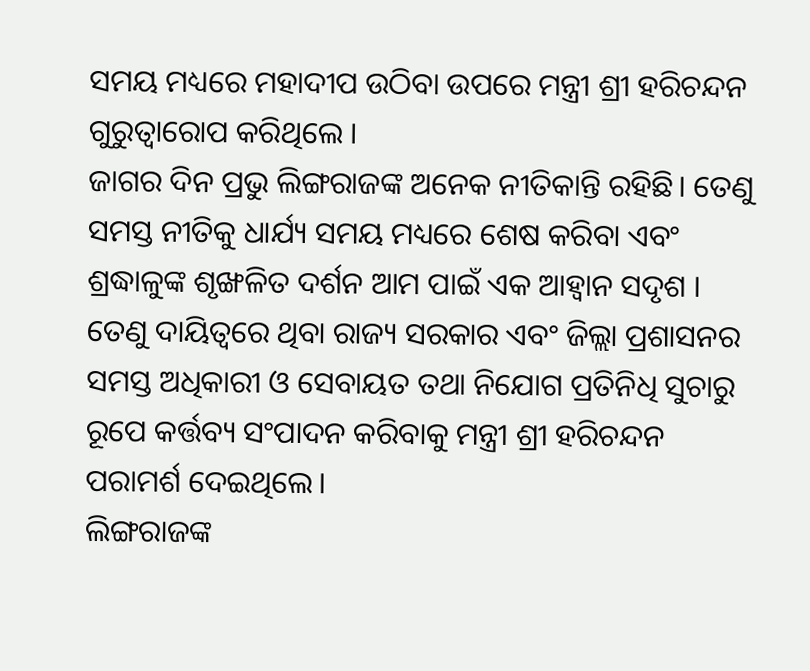ସମୟ ମଧ୍ୟରେ ମହାଦୀପ ଉଠିବା ଉପରେ ମନ୍ତ୍ରୀ ଶ୍ରୀ ହରିଚନ୍ଦନ ଗୁରୁତ୍ୱାରୋପ କରିଥିଲେ ।
ଜାଗର ଦିନ ପ୍ରଭୁ ଲିଙ୍ଗରାଜଙ୍କ ଅନେକ ନୀତିକାନ୍ତି ରହିଛି। ତେଣୁ ସମସ୍ତ ନୀତିକୁ ଧାର୍ଯ୍ୟ ସମୟ ମଧ୍ୟରେ ଶେଷ କରିବା ଏବଂ ଶ୍ରଦ୍ଧାଳୁଙ୍କ ଶୃଙ୍ଖଳିତ ଦର୍ଶନ ଆମ ପାଇଁ ଏକ ଆହ୍ୱାନ ସଦୃଶ । ତେଣୁ ଦାୟିତ୍ୱରେ ଥିବା ରାଜ୍ୟ ସରକାର ଏବଂ ଜିଲ୍ଲା ପ୍ରଶାସନର ସମସ୍ତ ଅଧିକାରୀ ଓ ସେବାୟତ ତଥା ନିଯୋଗ ପ୍ରତିନିଧି ସୁଚାରୁ ରୂପେ କର୍ତ୍ତବ୍ୟ ସଂପାଦନ କରିବାକୁ ମନ୍ତ୍ରୀ ଶ୍ରୀ ହରିଚନ୍ଦନ ପରାମର୍ଶ ଦେଇଥିଲେ।
ଲିଙ୍ଗରାଜଙ୍କ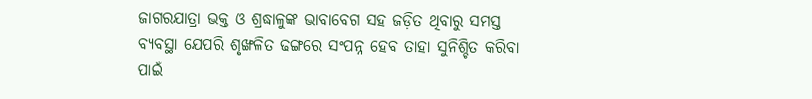ଜାଗରଯାତ୍ରା ଭକ୍ତ ଓ ଶ୍ରଦ୍ଧାଳୁଙ୍କ ଭାବାବେଗ ସହ ଜଡ଼ିତ ଥିବାରୁ ସମସ୍ତ ବ୍ୟବସ୍ଥା ଯେପରି ଶୃଙ୍ଖଳିତ ଢଙ୍ଗରେ ସଂପନ୍ନ ହେବ ତାହା ସୁନିଶ୍ଚିତ କରିବା ପାଇଁ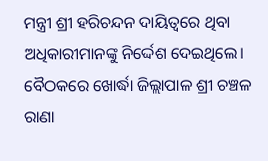ମନ୍ତ୍ରୀ ଶ୍ରୀ ହରିଚନ୍ଦନ ଦାୟିତ୍ୱରେ ଥିବା ଅଧିକାରୀମାନଙ୍କୁ ନିର୍ଦ୍ଦେଶ ଦେଇଥିଲେ।
ବୈଠକରେ ଖୋର୍ଦ୍ଧା ଜିଲ୍ଲାପାଳ ଶ୍ରୀ ଚଞ୍ଚଳ ରାଣା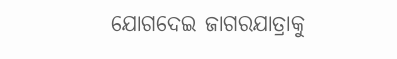ଯୋଗଦେଇ ଜାଗରଯାତ୍ରାକୁ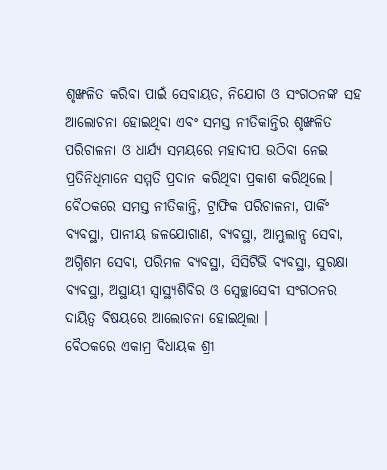ଶୃଙ୍ଖଳିତ କରିବା ପାଇଁ ସେବାୟତ, ନିଯୋଗ ଓ ସଂଗଠନଙ୍କ ସହ ଆଲୋଚନା ହୋଇଥିବା ଏବଂ ସମସ୍ତ ନୀତିକାନ୍ତିର ଶୃଙ୍ଖଳିତ ପରିଚାଳନା ଓ ଧାର୍ଯ୍ୟ ସମୟରେ ମହାଦୀପ ଉଠିବା ନେଇ ପ୍ରତିନିଧିମାନେ ସମ୍ମତି ପ୍ରଦାନ କରିଥିବା ପ୍ରକାଶ କରିଥିଲେ।
ବୈଠକରେ ସମସ୍ତ ନୀତିକାନ୍ତି, ଟ୍ରାଫିକ ପରିଚାଳନା, ପାର୍କିଂ ବ୍ୟବସ୍ଥା, ପାନୀୟ ଜଳଯୋଗାଣ, ବ୍ୟବସ୍ଥା, ଆମ୍ଭୁଲାନ୍ସ ସେବା, ଅଗ୍ନିଶମ ସେବା, ପରିମଳ ବ୍ୟବସ୍ଥା, ସିସିଟିଭି ବ୍ୟବସ୍ଥା, ସୁରକ୍ଷା ବ୍ୟବସ୍ଥା, ଅସ୍ଥାୟୀ ସ୍ୱାସ୍ଥ୍ୟଶିବିର ଓ ସ୍ବେଚ୍ଛାସେବୀ ସଂଗଠନର ଦାୟିତ୍ୱ ବିଷୟରେ ଆଲୋଚନା ହୋଇଥିଲା ।
ବୈଠକରେ ଏକାମ୍ର ବିଧାୟକ ଶ୍ରୀ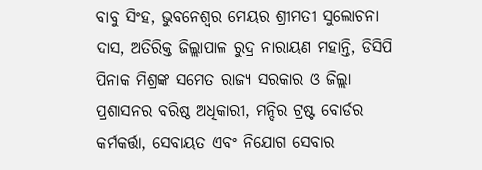ବାବୁ ସିଂହ, ଭୁବନେଶ୍ୱର ମେୟର ଶ୍ରୀମତୀ ସୁଲୋଚନା ଦାସ, ଅତିରିକ୍ତ ଜିଲ୍ଲାପାଳ ରୁଦ୍ର ନାରାୟଣ ମହାନ୍ତି, ଡିସିପି ପିନାକ ମିଶ୍ରଙ୍କ ସମେତ ରାଜ୍ୟ ସରକାର ଓ ଜିଲ୍ଲା ପ୍ରଶାସନର ବରିଷ୍ଠ ଅଧିକାରୀ, ମନ୍ଦିର ଟ୍ରଷ୍ଟ ବୋର୍ଡର କର୍ମକର୍ତ୍ତା, ସେବାୟତ ଏବଂ ନିଯୋଗ ସେବାର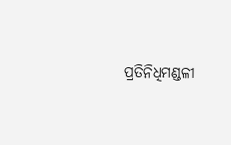ପ୍ରତିନିଧିମଣ୍ଡଳୀ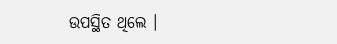ଉପସ୍ଥିତ ଥିଲେ ।